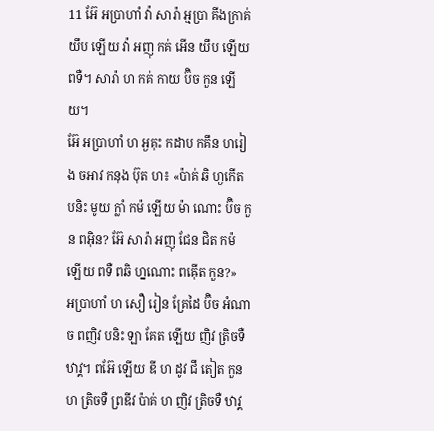11 អ៊ែ អប្រាហាំ វ៉ា សារ៉ា អ្មប្រា គីងក្រាគ់ យឹប ឡើយ វ៉ា អញុ កគ់ អើន យឹប ឡើយ ពទឺ។ សារ៉ា ហ កគ់ កាយ ប៊ិច កួន ឡើយ។
អ៊ែ អប្រាហាំ ហ អ្ងគុះ កដាប កគឹន ហរៀង ចអាវ កនុង ប៊ុត ហ៖ «ប៉ាគ់ ឆិ ហ្ងកើត បនិះ មូយ ក្លាំ កម៉ ឡើយ ម៉ា ណោះ ប៊ិច កួន ពអ៊ិន? អ៊ែ សារ៉ា អញុ ជែន ជិត កម៉ ឡើយ ពទឺ ពឆិ ហ្នណោះ ពឝ៉ើត កួន?»
អប្រាហាំ ហ សឿ រៀន គ្រែដៃ ប៊ិច អំណាច ពញិវ បនិះ ឡា គែត ឡើយ ញិវ ត្រិចទឺ ឋាវ្គ។ ពអ៊ែ ឡើយ ឌី ហ ដូវ ជឹ តៀត កួន ហ ត្រិចទឺ ព្រឌីវ ប៉ាគ់ ហ ញិវ ត្រិចទឺ ឋាវ្គ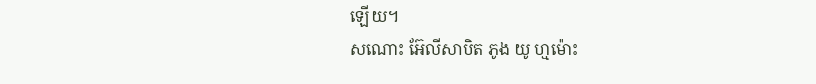ឡើយ។
សណោះ អ៊ែលីសាបិត ភូង យូ ហ្មម៉ោះ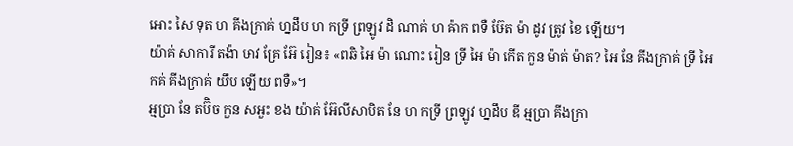អោះ សៃ ទុត ហ គីងក្រាគ់ ហ្នដឹប ហ កទ្រី ព្រឡូវ ដិ ណាគ់ ហ ឝ៉ាក ពទឺ ឞ៊ែត ម៉ា ដូវ ត្រូវ ខៃ ឡើយ។
យ៉ាគ់ សាការី តង៉ា ឞាវ គ្រែ អ៊ែ រៀន៖ «ពឆិ អៃ ម៉ា ណោះ រៀន ទ្រី អៃ ម៉ា កើត កួន ម៉ាត់ ម៉ាត? អៃ នែ គីងក្រាគ់ ទ្រី អៃ កគ់ គីងក្រាគ់ យឹប ឡើយ ពទឺ»។
អ្មប្រា នែ តប៊ិច កួន សអួះ ខង យ៉ាគ់ អ៊ែលីសាបិត នែ ហ កទ្រី ព្រឡូវ ហ្នដឹប ឌី អ្មប្រា គីងក្រា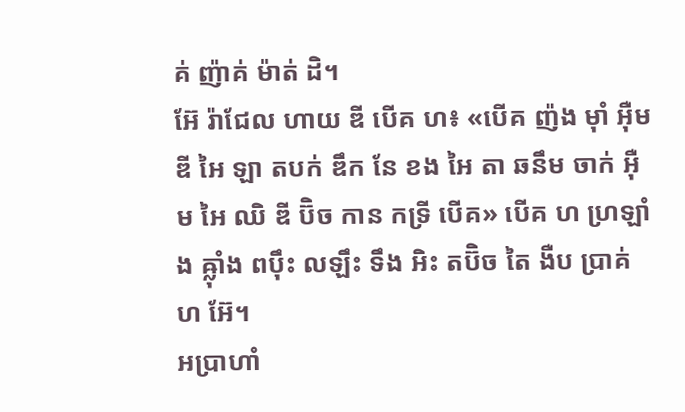គ់ ញ៉ាគ់ ម៉ាត់ ដិ។
អ៊ែ រ៉ាជែល ហាយ ឌី បើគ ហ៖ «បើគ ញ៉ង ម៉ាំ អ៊ឺម ឌី អៃ ឡា តបក់ ឌឹក នែ ខង អៃ តា ឆនឹម ចាក់ អ៊ឺម អៃ ឈិ ឌី ប៊ិច កាន កទ្រី បើគ» បើគ ហ ហ្រឡាំង ឝ្ល៉ាំង ពប៉ឹះ លឡឹះ ទឹង អិះ តប៊ិច តៃ ងឺប ប្រាគ់ ហ អ៊ែ។
អប្រាហាំ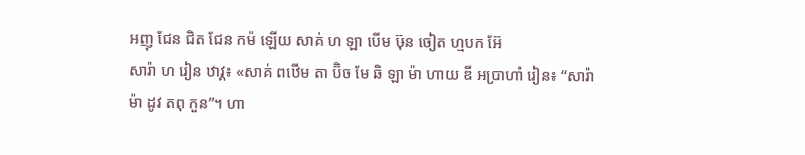អញុ ជែន ជិត ជែន កម៉ ឡើយ សាគ់ ហ ឡា បើម ឞ៊ុន ចៀត ហ្មបក អ៊ែ
សារ៉ា ហ រៀន ឋាវ្គ៖ «សាគ់ ពឋើម តា ប៊ិច មែ ឆិ ឡា ម៉ា ហាយ ឌី អប្រាហាំ រៀន៖ “សារ៉ា ម៉ា ដូវ តពុ កួន”។ ហា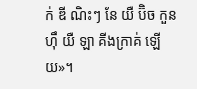ក់ ឌី ណិះៗ នែ យឺ ប៊ិច កួន ហ៊ឹ យឺ ឡា គីងក្រាគ់ ឡើយ»។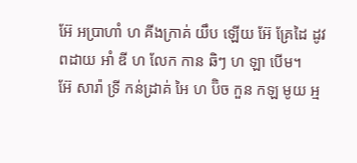អ៊ែ អប្រាហាំ ហ គីងក្រាគ់ យឹប ឡើយ អ៊ែ គ្រែដៃ ដូវ ពដាយ អាំ ឌី ហ លែក កាន ឆិៗ ហ ឡា បើម។
អ៊ែ សារ៉ា ទ្រី កន់ដ្រាគ់ អៃ ហ ប៊ិច កួន កឡ មូយ អ្ម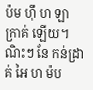ប៉ម ហ៊ឹ ហ ឡា ក្រាគ់ ឡើយ។ ណិះៗ នែ កន់ដ្រាគ់ អៃ ហ ម៉ប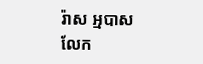រ៉ាស អ្មបាស លែក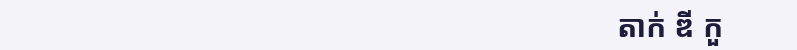តាក់ ឌី កួ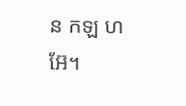ន កឡ ហ អ៊ែ។